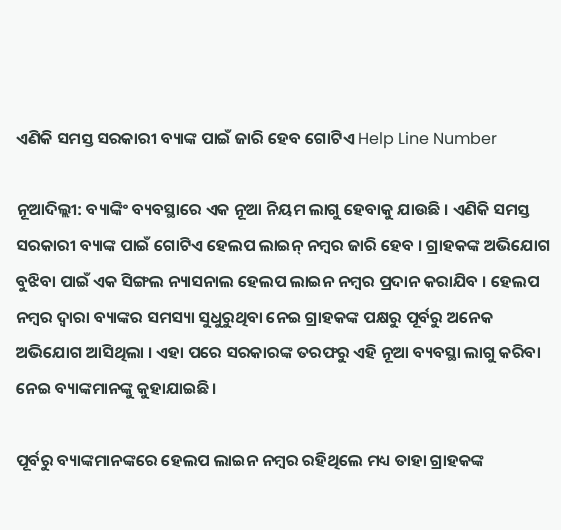ଏଣିକି ସମସ୍ତ ସରକାରୀ ବ୍ୟାଙ୍କ ପାଇଁ ଜାରି ହେବ ଗୋଟିଏ Help Line Number

ନୂଆଦିଲ୍ଲୀ: ବ୍ୟାଙ୍କିଂ ବ୍ୟବସ୍ଥାରେ ଏକ ନୂଆ ନିୟମ ଲାଗୁ ହେବାକୁ ଯାଉଛି । ଏଣିକି ସମସ୍ତ ସରକାରୀ ବ୍ୟାଙ୍କ ପାଇଁ ଗୋଟିଏ ହେଲପ ଲାଇନ୍ ନମ୍ବର ଜାରି ହେବ । ଗ୍ରାହକଙ୍କ ଅଭିଯୋଗ ବୁଝିବା ପାଇଁ ଏକ ସିଙ୍ଗଲ ନ୍ୟାସନାଲ ହେଲପ ଲାଇନ ନମ୍ବର ପ୍ରଦାନ କରାଯିବ । ହେଲପ ନମ୍ବର ଦ୍ୱାରା ବ୍ୟାଙ୍କର ସମସ୍ୟା ସୁଧୁରୁଥିବା ନେଇ ଗ୍ରାହକଙ୍କ ପକ୍ଷରୁ ପୂର୍ବରୁ ଅନେକ ଅଭିଯୋଗ ଆସିଥିଲା । ଏହା ପରେ ସରକାରଙ୍କ ତରଫରୁ ଏହି ନୂଆ ବ୍ୟବସ୍ଥା ଲାଗୁ କରିବା ନେଇ ବ୍ୟାଙ୍କମାନଙ୍କୁ କୁହାଯାଇଛି ।

ପୂର୍ବରୁ ବ୍ୟାଙ୍କମାନଙ୍କରେ ହେଲପ ଲାଇନ ନମ୍ବର ରହିଥିଲେ ମଧ୍ୟ ତାହା ଗ୍ରାହକଙ୍କ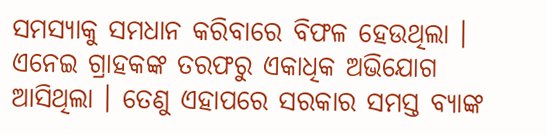ସମସ୍ୟାକୁ ସମଧାନ କରିବାରେ ବିଫଳ ହେଉଥିଲା । ଏନେଇ ଗ୍ରାହକଙ୍କ ତରଫରୁ ଏକାଧିକ ଅଭିଯୋଗ ଆସିଥିଲା । ତେଣୁ ଏହାପରେ ସରକାର ସମସ୍ତ ବ୍ୟାଙ୍କ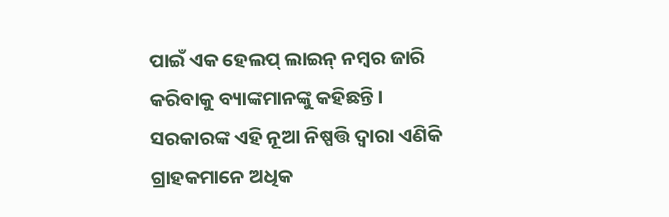ପାଇଁ ଏକ ହେଲପ୍ ଲାଇନ୍ ନମ୍ବର ଜାରି କରିବାକୁ ବ୍ୟାଙ୍କମାନଙ୍କୁ କହିଛନ୍ତି । ସରକାରଙ୍କ ଏହି ନୂଆ ନିଷ୍ପତ୍ତି ଦ୍ୱାରା ଏଣିକି ଗ୍ରାହକମାନେ ଅଧିକ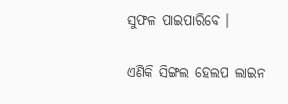ସୁଫଳ ପାଇପାରିବେ ।

ଏଣିକି ସିଙ୍ଗଲ ହେଲପ ଲାଇନ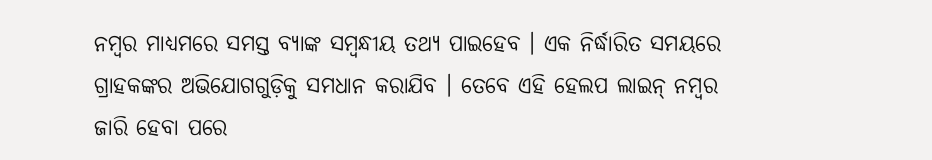ନମ୍ବର ମାଧ୍ୟମରେ ସମସ୍ତ ବ୍ୟାଙ୍କ ସମ୍ବନ୍ଧୀୟ ତଥ୍ୟ ପାଇହେବ । ଏକ ନିର୍ଦ୍ଧାରିତ ସମୟରେ ଗ୍ରାହକଙ୍କର ଅଭିଯୋଗଗୁଡ଼ିକୁ ସମଧାନ କରାଯିବ । ତେବେ ଏହି ହେଲପ ଲାଇନ୍ ନମ୍ବର ଜାରି ହେବା ପରେ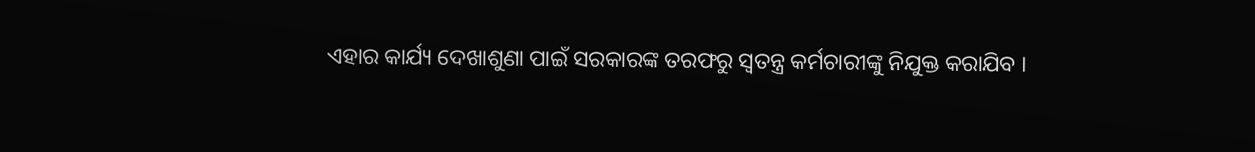ଏହାର କାର୍ଯ୍ୟ ଦେଖାଶୁଣା ପାଇଁ ସରକାରଙ୍କ ତରଫରୁ ସ୍ୱତନ୍ତ୍ର କର୍ମଚାରୀଙ୍କୁ ନିଯୁକ୍ତ କରାଯିବ ।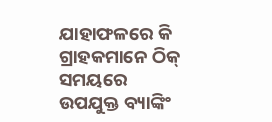ଯାହାଫଳରେ କି ଗ୍ରାହକମାନେ ଠିକ୍ ସମୟରେ ଉପଯୁକ୍ତ ବ୍ୟାଙ୍କିଂ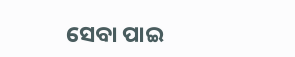ସେବା ପାଇ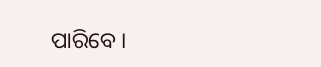ପାରିବେ ।